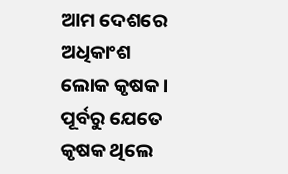ଆମ ଦେଶରେ ଅଧିକାଂଶ ଲୋକ କୃଷକ । ପୂର୍ବରୁ ଯେତେ କୃଷକ ଥିଲେ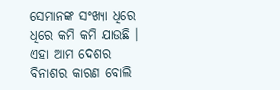ସେମାନଙ୍କ ସଂଖ୍ୟା ଧିରେ ଧିରେ କମି କମି ଯାଉଛି । ଏହା ଆମ ଦେଶର ବିନାଶର କାରଣ ବୋଲି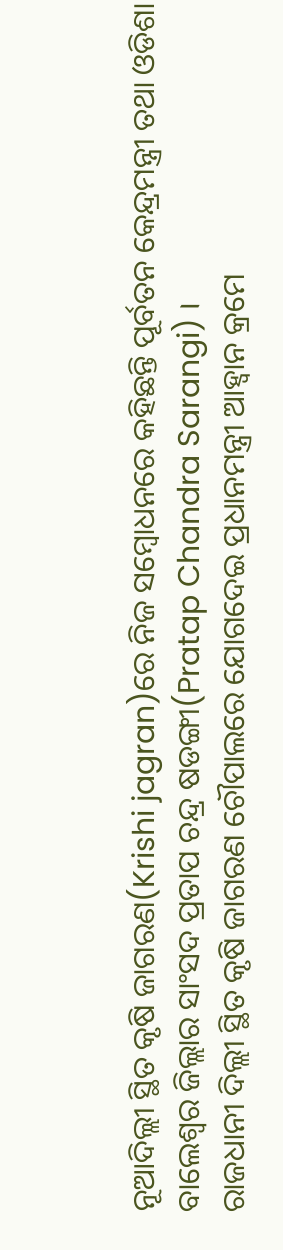ନୂଆଦିଲ୍ଲୀ ସ୍ଥିତ କୃଷି ଜାଗରଣ(Krishi jagran)ରେ ନିଜ ସମ୍ବୋଧନରେ କହିଛନ୍ତି ପୂର୍ବତନ କେନ୍ଦ୍ରମନ୍ତ୍ରୀ ତଥା ଓଡିଶା ବାଲେଶ୍ବର ଜିଲ୍ଲାର ସାଂସଦ ପ୍ରତାପ ଚନ୍ଦ୍ର ଷଡଙ୍ଗୀ(Pratap Chandra Sarangi) ।
ରାଜଧାନୀ ଦିଲ୍ଲୀ ସ୍ଥିତ କୃଷି ଜାଗରଣ ଚୌପାଲରେ ଯୋଗଦେଇ ପ୍ରଧାନମନ୍ତ୍ରୀ ଆହ୍ବାନ କ୍ରମେ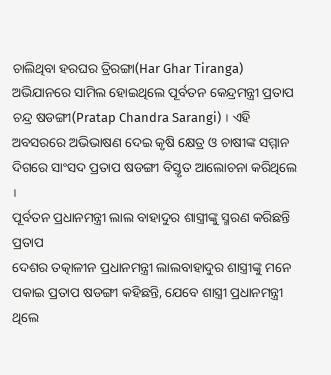ଚାଲିଥିବା ହରଘର ତ୍ରିରଙ୍ଗା(Har Ghar Tiranga) ଅଭିଯାନରେ ସାମିଲ ହୋଇଥିଲେ ପୂର୍ବତନ କେନ୍ଦ୍ରମନ୍ତ୍ରୀ ପ୍ରତାପ ଚନ୍ଦ୍ର ଷଡଙ୍ଗୀ(Pratap Chandra Sarangi) । ଏହି ଅବସରରେ ଅଭିଭାଷଣ ଦେଇ କୃଷି କ୍ଷେତ୍ର ଓ ଚାଷୀଙ୍କ ସମ୍ମାନ ଦିଗରେ ସାଂସଦ ପ୍ରତାପ ଷଡଙ୍ଗୀ ବିସ୍ତୃତ ଆଲୋଚନା କରିଥିଲେ ।
ପୂର୍ବତନ ପ୍ରଧାନମନ୍ତ୍ରୀ ଲାଲ ବାହାଦୁର ଶାସ୍ତ୍ରୀଙ୍କୁ ସ୍ମରଣ କରିଛନ୍ତି ପ୍ରତାପ
ଦେଶର ତତ୍କାଳୀନ ପ୍ରଧାନମନ୍ତ୍ରୀ ଲାଲବାହାଦୁର ଶାସ୍ତ୍ରୀଙ୍କୁ ମନେ ପକାଇ ପ୍ରତାପ ଷଡଙ୍ଗୀ କହିଛନ୍ତି, ଯେବେ ଶାସ୍ତ୍ରୀ ପ୍ରଧାନମନ୍ତ୍ରୀ ଥିଲେ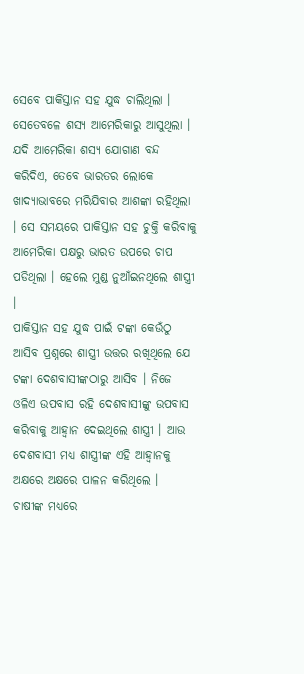ସେବେ ପାକିସ୍ତାନ ସହ ଯୁଦ୍ଧ ଚାଲିଥିଲା । ସେତେବଳେ ଶସ୍ୟ ଆମେରିକାରୁ ଆସୁଥିଲା । ଯଦି ଆମେରିକା ଶସ୍ୟ ଯୋଗାଣ ବନ୍ଦ କରିଦିଏ, ତେବେ ଭାରତର ଲୋକେ ଖାଦ୍ୟାଭାବରେ ମରିଯିବାର ଆଶଙ୍କା ରହିଥିଲା । ସେ ସମୟରେ ପାକିସ୍ତାନ ସହ ଚୁକ୍ତି କରିବାକୁ ଆମେରିକା ପକ୍ଷରୁ ଭାରତ ଉପରେ ଚାପ ପଡିଥିଲା । ହେଲେ ମୁଣ୍ଡ ନୁଆଁଇନଥିଲେ ଶାସ୍ତ୍ରୀ ।
ପାକିସ୍ତାନ ସହ ଯୁଦ୍ଧ ପାଇଁ ଟଙ୍କା କେଉଁଠୁ ଆସିବ ପ୍ରଶ୍ନରେ ଶାସ୍ତ୍ରୀ ଉତ୍ତର ରଖିଥିଲେ ଯେ ଟଙ୍କା ଦେଶବାସୀଙ୍କଠାରୁ ଆସିବ । ନିଜେ ଓଳିଏ ଉପବାସ ରହି ଦେଶବାସୀଙ୍କୁ ଉପବାସ କରିବାକୁ ଆହ୍ବାନ ଦେଇଥିଲେ ଶାସ୍ତ୍ରୀ । ଆଉ ଦେଶବାସୀ ମଧ୍ୟ ଶାସ୍ତ୍ରୀଙ୍କ ଏହି ଆହ୍ବାନକୁ ଅକ୍ଷରେ ଅକ୍ଷରେ ପାଳନ କରିଥିଲେ ।
ଚାଷୀଙ୍କ ମଧ୍ୟରେ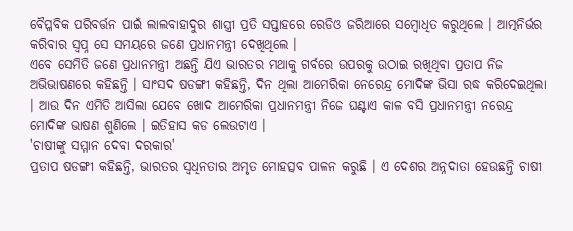ବୈପ୍ଳବିକ ପରିବର୍ତ୍ତନ ପାଇଁ ଲାଲବାହାଦୁର ଶାସ୍ତ୍ରୀ ପ୍ରତି ସପ୍ତାହରେ ରେଡିଓ ଜରିଆରେ ସମ୍ବୋଧିତ କରୁଥିଲେ । ଆତ୍ମନିର୍ଭର କରିବାର ସ୍ବପ୍ନ ସେ ସମୟରେ ଜଣେ ପ୍ରଧାନମନ୍ତ୍ରୀ ଦେଖିଥିଲେ ।
ଏବେ ସେମିତି ଜଣେ ପ୍ରଧାନମନ୍ତ୍ରୀ ଅଛନ୍ତି ଯିଏ ଭାରତର ମଥାକୁ ଗର୍ବରେ ଉପରକୁ ଉଠାଇ ରଖିଥିବା ପ୍ରତାପ ନିଜ ଅଭିଭାଷଣରେ କହିଛନ୍ତି । ସାଂସଦ ଷଡଙ୍ଗୀ କହିଛନ୍ତି, ଦିନ ଥିଲା ଆମେରିକା ନେରେନ୍ଦ୍ର ମୋଦିଙ୍କ ଭିସା ରଦ୍ଧ କରିଦେଇଥିଲା । ଆଉ ଦିନ ଏମିତି ଆସିଲା ଯେବେ ଖୋଦ ଆମେରିକା ପ୍ରଧାନମନ୍ତ୍ରୀ ନିଜେ ଘଣ୍ଟାଏ କାଳ ବସି ପ୍ରଧାନମନ୍ତ୍ରୀ ନରେନ୍ଦ୍ର ମୋଦିଙ୍କ ଭାଷଣ ଶୁଣିଲେ । ଇତିହାସ କଡ ଲେଉଟାଏ ।
'ଚାଷୀଙ୍କୁ ସମ୍ମାନ ଦେବା ଦରକାର'
ପ୍ରତାପ ଷଡଙ୍ଗୀ କହିଛନ୍ତି, ଭାରତର ସ୍ବଧିନତାର ଅମୃତ ମୋହତ୍ସବ ପାଳନ କରୁଛି । ଏ ଦେଶର ଅନ୍ନଦାତା ହେଉଛନ୍ତି ଚାଷୀ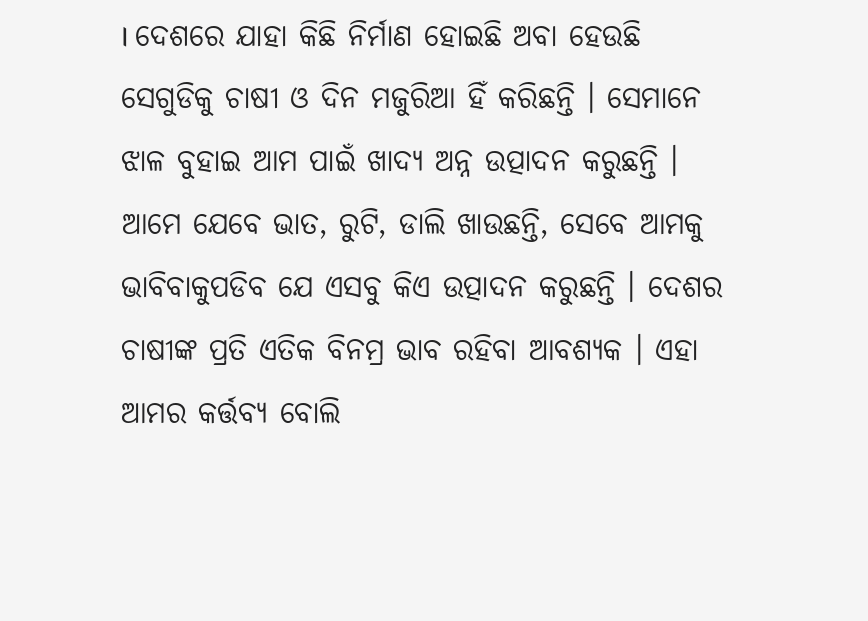। ଦେଶରେ ଯାହା କିଛି ନିର୍ମାଣ ହୋଇଛି ଅବା ହେଉଛି ସେଗୁଡିକୁ ଚାଷୀ ଓ ଦିନ ମଜୁରିଆ ହିଁ କରିଛନ୍ତି । ସେମାନେ ଝାଳ ବୁହାଇ ଆମ ପାଇଁ ଖାଦ୍ୟ ଅନ୍ନ ଉତ୍ପାଦନ କରୁଛନ୍ତି । ଆମେ ଯେବେ ଭାତ, ରୁଟି, ଡାଲି ଖାଉଛନ୍ତି, ସେବେ ଆମକୁ ଭାବିବାକୁପଡିବ ଯେ ଏସବୁ କିଏ ଉତ୍ପାଦନ କରୁଛନ୍ତି । ଦେଶର ଚାଷୀଙ୍କ ପ୍ରତି ଏତିକ ବିନମ୍ର ଭାବ ରହିବା ଆବଶ୍ୟକ । ଏହା ଆମର କର୍ତ୍ତବ୍ୟ ବୋଲି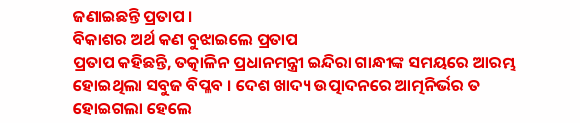ଜଣାଇଛନ୍ତି ପ୍ରତାପ ।
ବିକାଶର ଅର୍ଥ କଣ ବୁଝାଇଲେ ପ୍ରତାପ
ପ୍ରତାପ କହିଛନ୍ତି, ତତ୍କାଳିନ ପ୍ରଧାନମନ୍ତ୍ରୀ ଇନ୍ଦିରା ଗାନ୍ଧୀଙ୍କ ସମୟରେ ଆରମ୍ଭ ହୋଇଥିଲା ସବୁଜ ବିପ୍ଳବ । ଦେଶ ଖାଦ୍ୟ ଉତ୍ପାଦନରେ ଆତ୍ମନିର୍ଭର ତ ହୋଇଗଲା ହେଲେ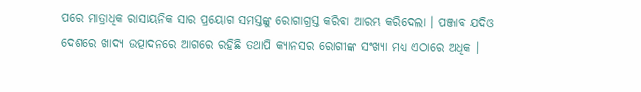ପରେ ମାତ୍ରାଧିକ ରାସାୟନିକ ସାର ପ୍ରୟୋଗ ସମସ୍ତଙ୍କୁ ରୋଗାଗ୍ରସ୍ତ କରିବା ଆରମ୍ଭ କରିଦେଲା । ପଞ୍ଜାବ ଯଦିଓ ଦେଶରେ ଖାଦ୍ୟ ଉତ୍ପାଦନରେ ଆଗରେ ରହିଛି ତଥାପି କ୍ୟାନସର ରୋଗୀଙ୍କ ସଂଖ୍ୟା ମଧ୍ୟ ଏଠାରେ ଅଧିକ ।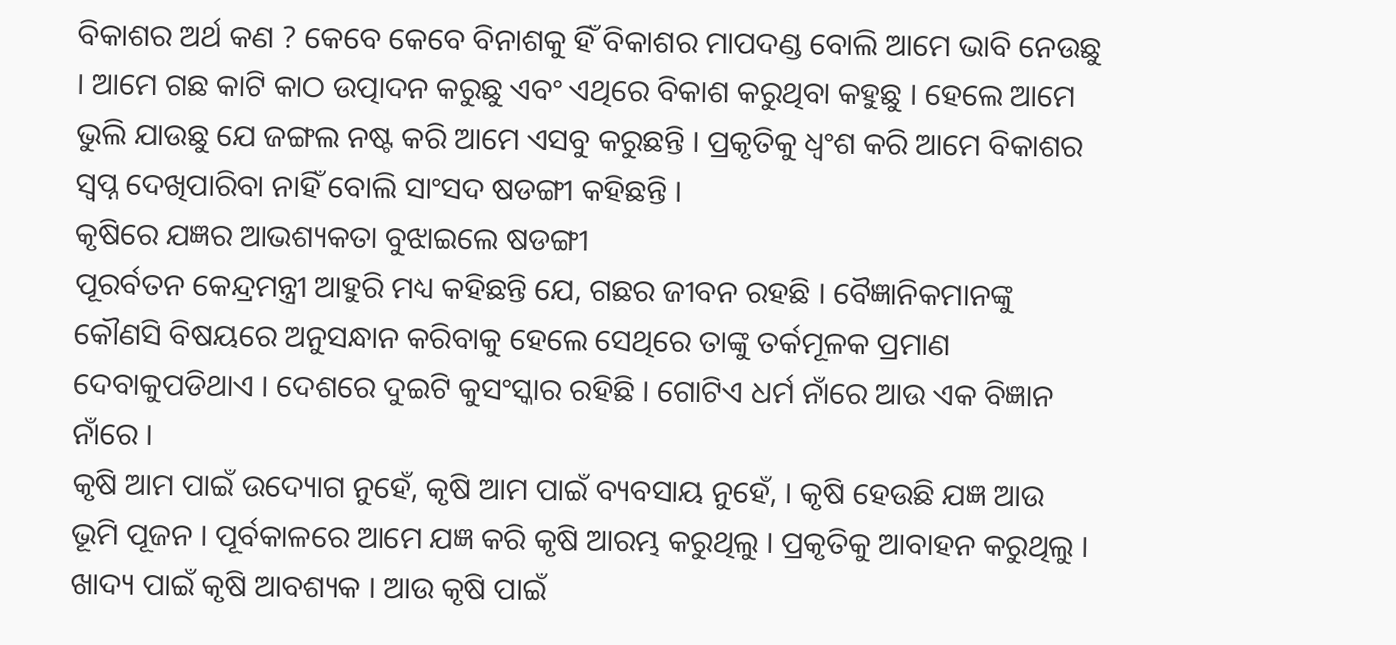ବିକାଶର ଅର୍ଥ କଣ ? କେବେ କେବେ ବିନାଶକୁ ହିଁ ବିକାଶର ମାପଦଣ୍ଡ ବୋଲି ଆମେ ଭାବି ନେଉଛୁ । ଆମେ ଗଛ କାଟି କାଠ ଉତ୍ପାଦନ କରୁଛୁ ଏବଂ ଏଥିରେ ବିକାଶ କରୁଥିବା କହୁଛୁ । ହେଲେ ଆମେ ଭୁଲି ଯାଉଛୁ ଯେ ଜଙ୍ଗଲ ନଷ୍ଟ କରି ଆମେ ଏସବୁ କରୁଛନ୍ତି । ପ୍ରକୃତିକୁ ଧ୍ବଂଶ କରି ଆମେ ବିକାଶର ସ୍ବପ୍ନ ଦେଖିପାରିବା ନାହିଁ ବୋଲି ସାଂସଦ ଷଡଙ୍ଗୀ କହିଛନ୍ତି ।
କୃଷିରେ ଯଜ୍ଞର ଆଭଶ୍ୟକତା ବୁଝାଇଲେ ଷଡଙ୍ଗୀ
ପୂରର୍ବତନ କେନ୍ଦ୍ରମନ୍ତ୍ରୀ ଆହୁରି ମଧ୍ୟ କହିଛନ୍ତି ଯେ, ଗଛର ଜୀବନ ରହଛି । ବୈଜ୍ଞାନିକମାନଙ୍କୁ କୌଣସି ବିଷୟରେ ଅନୁସନ୍ଧାନ କରିବାକୁ ହେଲେ ସେଥିରେ ତାଙ୍କୁ ତର୍କମୂଳକ ପ୍ରମାଣ ଦେବାକୁପଡିଥାଏ । ଦେଶରେ ଦୁଇଟି କୁସଂସ୍କାର ରହିଛି । ଗୋଟିଏ ଧର୍ମ ନାଁରେ ଆଉ ଏକ ବିଜ୍ଞାନ ନାଁରେ ।
କୃଷି ଆମ ପାଇଁ ଉଦ୍ୟୋଗ ନୁହେଁ, କୃଷି ଆମ ପାଇଁ ବ୍ୟବସାୟ ନୁହେଁ, । କୃଷି ହେଉଛି ଯଜ୍ଞ ଆଉ ଭୂମି ପୂଜନ । ପୂର୍ବକାଳରେ ଆମେ ଯଜ୍ଞ କରି କୃଷି ଆରମ୍ଭ କରୁଥିଲୁ । ପ୍ରକୃତିକୁ ଆବାହନ କରୁଥିଲୁ । ଖାଦ୍ୟ ପାଇଁ କୃଷି ଆବଶ୍ୟକ । ଆଉ କୃଷି ପାଇଁ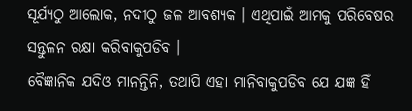ସୂର୍ଯ୍ୟଠୁ ଆଲୋକ, ନଦୀଠୁ ଜଳ ଆବଶ୍ୟକ । ଏଥିପାଇଁ ଆମକୁ ପରିବେଷର ସନ୍ତୁଳନ ରକ୍ଷା କରିବାକୁପଡିବ ।
ବୈଜ୍ଞାନିକ ଯଦିଓ ମାନନ୍ତିନି, ତଥାପି ଏହା ମାନିବାକୁପଡିବ ଯେ ଯଜ୍ଞ ହିଁ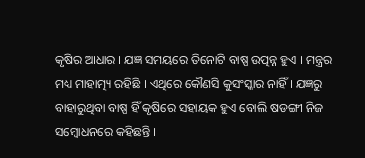କୃଷିର ଆଧାର । ଯଜ୍ଞ ସମୟରେ ତିନୋଟି ବାଷ୍ପ ଉତ୍ପନ୍ନ ହୁଏ । ମନ୍ତ୍ରର ମଧ୍ୟ ମାହାତ୍ମ୍ୟ ରହିଛି । ଏଥିରେ କୌଣସି କୁସଂସ୍କାର ନାହିଁ । ଯଜ୍ଞରୁ ବାହାରୁଥିବା ବାଷ୍ପ ହିଁ କୃଷିରେ ସହାୟକ ହୁଏ ବୋଲି ଷଡଙ୍ଗୀ ନିଜ ସମ୍ବୋଧନରେ କହିଛନ୍ତି ।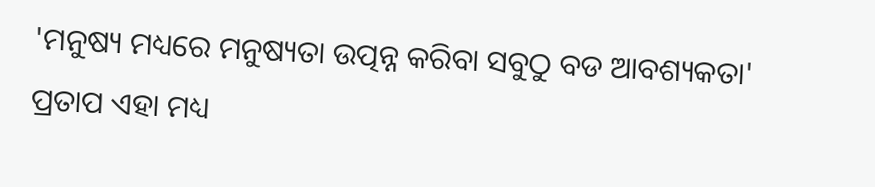'ମନୁଷ୍ୟ ମଧ୍ୟରେ ମନୁଷ୍ୟତା ଉତ୍ପନ୍ନ କରିବା ସବୁଠୁ ବଡ ଆବଶ୍ୟକତା'
ପ୍ରତାପ ଏହା ମଧ୍ୟ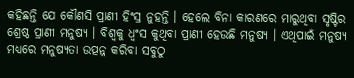କହିଛନ୍ତି ଯେ କୌଣସି ପ୍ରାଣୀ ହିଂସ୍ର ନୁହନ୍ତି । ହେଲେ ବିନା କାରଣରେ ମାରୁଥିବା ସୃଷ୍ଟିର ଶ୍ରେଷ୍ଠ ପ୍ରାଣୀ ମନୁଷ୍ୟ । ବିଶ୍ବକୁ ଧ୍ବଂସ କୁଥିବା ପ୍ରାଣୀ ହେଉଛି ମନୁଷ୍ୟ । ଏଥିପାଇଁ ମନୁଷ୍ୟ ମଧ୍ୟରେ ମନୁଷ୍ୟତା ଉତ୍ପନ୍ନ କରିବା ସବୁଠୁ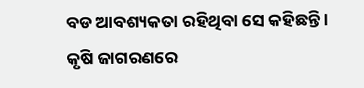ବଡ ଆବଶ୍ୟକତା ରହିଥିବା ସେ କହିଛନ୍ତି ।
କୃଷି ଜାଗରଣରେ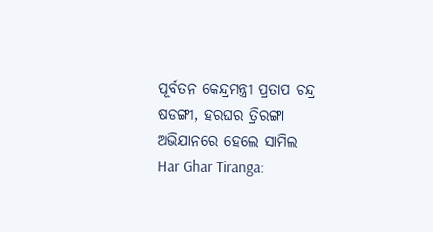ପୂର୍ବତନ କେନ୍ଦ୍ରମନ୍ତ୍ରୀ ପ୍ରତାପ ଚନ୍ଦ୍ର ଷଡଙ୍ଗୀ, ହରଘର ତ୍ରିରଙ୍ଗା ଅଭିଯାନରେ ହେଲେ ସାମିଲ
Har Ghar Tiranga: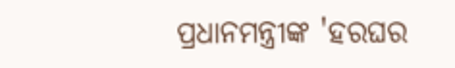ପ୍ରଧାନମନ୍ତ୍ରୀଙ୍କ 'ହରଘର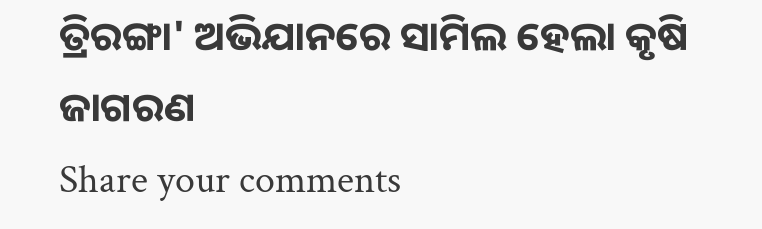ତ୍ରିରଙ୍ଗା' ଅଭିଯାନରେ ସାମିଲ ହେଲା କୃଷି ଜାଗରଣ
Share your comments